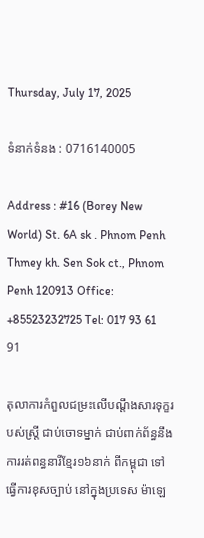Thursday, July 17, 2025

ទំនាក់ទំនង : 0716140005

Address : #16 (Borey New World) St. 6A sk . Phnom Penh Thmey kh. Sen Sok ct., Phnom Penh 120913 Office: +85523232725 Tel: 017 93 61 91

តុលាការកំពួលជម្រះលើបណ្តឹងសារទុក្ខរបស់ស្ត្រី ជាប់ចោទម្នាក់ ជាប់ពាក់ព័ន្ធនឹងការរត់ពន្ធនារីខ្មែរ១៦នាក់ ពីកម្ពុជា ទៅធ្វើការខុសច្បាប់ នៅក្នុងប្រទេស ម៉ាឡេ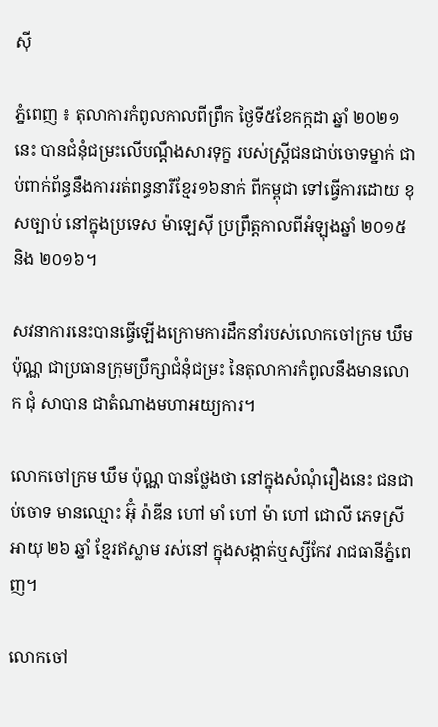ស៊ី

ភ្នំពេញ ៖ តុលាការកំពូលកាលពីព្រឹក ថ្ងៃទី៥ខែកក្កដា ឆ្នាំ ២០២១នេះ បានជំនុំជម្រះលើបណ្តឹងសារទុក្ខ របស់ស្រ្តីជនជាប់ចោទម្នាក់ ជាប់ពាក់ព័ន្ធនឹងការរត់ពន្ធនារីខ្មែរ១៦នាក់ ពីកម្ពុជា ទៅធ្វើការដោយ ខុសច្បាប់ នៅក្នុងប្រទេស ម៉ាឡេស៊ី ប្រព្រឹត្តកាលពីអំឡុងឆ្នាំ ២០១៥ និង ២០១៦។

សវនាការនេះបានធ្វើឡើងក្រោមការដឹកនាំរបស់លោកចៅក្រម ឃឹម ប៉ុណ្ណ ជាប្រធានក្រុមប្រឹក្សាជំនុំជម្រះ នៃតុលាការកំពូលនឹងមានលោក ជុំ សាបាន ជាតំណាងមហាអយ្យការ។

លោកចៅក្រម ឃឹម ប៉ុណ្ណ បានថ្លែងថា នៅក្នុងសំណុំរឿងនេះ ជនជាប់ចោទ មានឈ្មោះ អ៊ុំ រ៉ាឌីន ហៅ មាំ ហៅ ម៉ា ហៅ ជោលី ភេទស្រី អាយុ ២៦ ឆ្នាំ ខ្មែរឥស្លាម រស់នៅ ក្នុងសង្កាត់ឬស្សីកែវ រាជធានីភ្នំពេញ។

លោកចៅ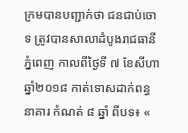ក្រមបានបញ្ជាក់ថា ជនជាប់ចោទ ត្រូវបានសាលាដំបូងរាជធានីភ្នំពេញ កាលពីថ្ងៃទី ៧ ខែសីហា ឆ្នាំ២០១៨ កាត់ទោសដាក់ពន្ធនាគារ កំណត់ ៨ ឆ្នាំ ពីបទ៖ «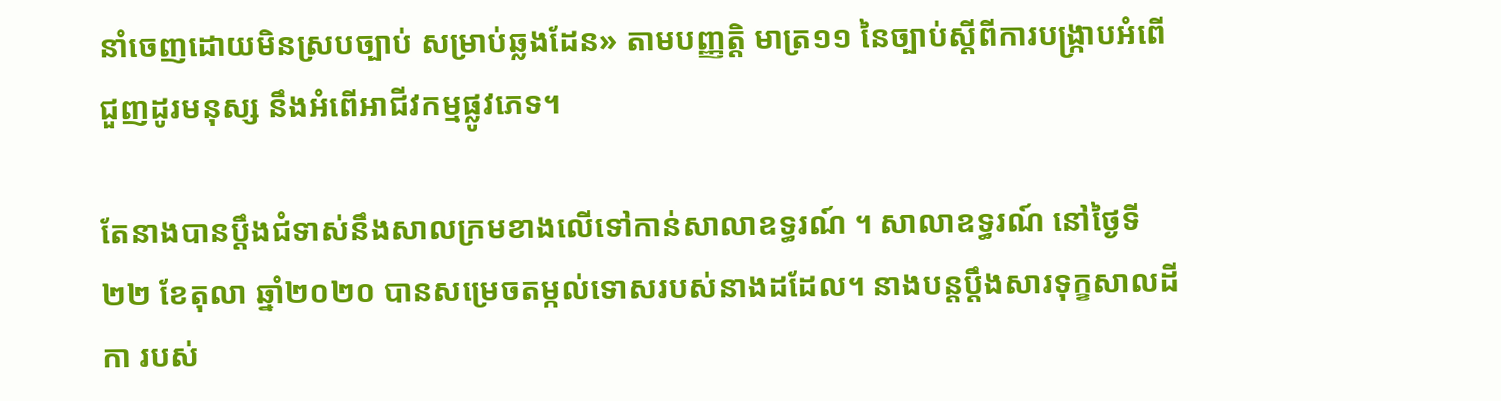នាំចេញដោយមិនស្របច្បាប់ សម្រាប់ឆ្លងដែន» តាមបញ្ញតិ្ត មាត្រ១១ នៃច្បាប់ស្តីពីការបង្រ្កាបអំពើជួញដូរមនុស្ស នឹងអំពើអាជីវកម្មផ្លូវភេទ។

តែនាងបានប្តឹងជំទាស់នឹងសាលក្រមខាងលើទៅកាន់សាលាឧទ្ធរណ៍ ។ សាលាឧទ្ធរណ៍ នៅថ្ងៃទី២២ ខែតុលា ឆ្នាំ២០២០ បានសម្រេចតម្កល់ទោសរបស់នាងដដែល។ នាងបន្តប្តឹងសារទុក្ខសាលដីកា របស់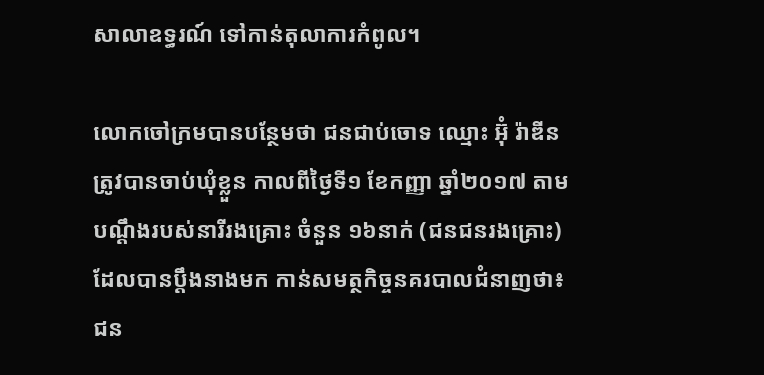សាលាឧទ្ធរណ៍ ទៅកាន់តុលាការកំពូល។

លោកចៅក្រមបានបន្ថែមថា ជនជាប់ចោទ ឈ្មោះ អ៊ុំ រ៉ាឌីន ត្រូវបានចាប់ឃុំខ្លួន កាលពីថ្ងៃទី១ ខែកញ្ញា ឆ្នាំ២០១៧ តាមបណ្តឹងរបស់នារីរងគ្រោះ ចំនួន ១៦នាក់ (ជនជនរងគ្រោះ) ដែលបានប្តឹងនាងមក កាន់សមត្ថកិច្ចនគរបាលជំនាញថា៖ ជន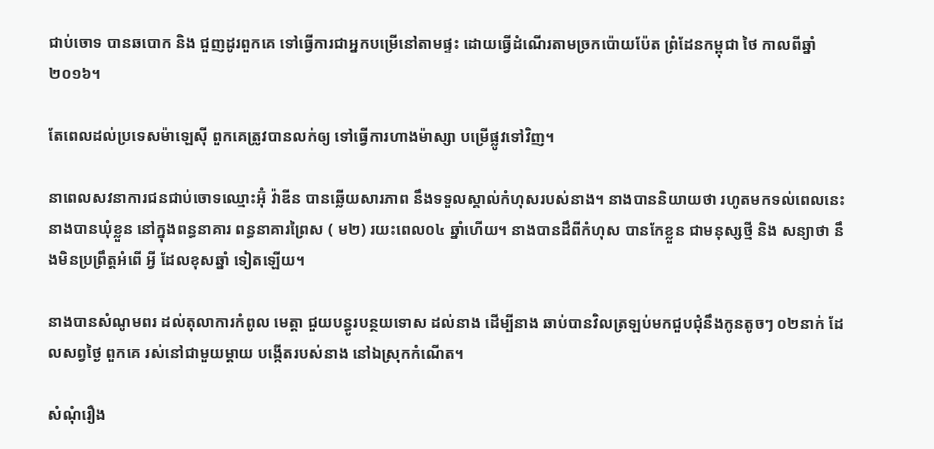ជាប់ចោទ បានឆបោក និង ជួញដូរពួកគេ ទៅធ្វើការជាអ្នកបម្រើនៅតាមផ្ទះ ដោយធ្វើដំណើរតាមច្រកប៉ោយប៉ែត ព្រំដែនកម្ពុជា ថៃ កាលពីឆ្នាំ ២០១៦។

តែពេលដល់ប្រទេសម៉ាឡេស៊ី ពួកគេត្រូវបានលក់ឲ្យ ទៅធ្វើការហាងម៉ាស្សា បម្រើផ្លូវទៅវិញ។

នាពេលសវនាការជនជាប់ចោទឈ្មោះអ៊ុំ វ៉ាឌីន បានឆ្លើយសារភាព នឹងទទួលស្គាល់កំហុសរបស់នាង។ នាងបាននិយាយថា រហូតមកទល់ពេលនេះ នាងបានឃុំខ្លួន នៅក្នុងពន្ធនាគារ ពន្ធនាគារព្រៃស ( ម២) រយះពេល០៤ ឆ្នាំហើយ។ នាងបានដឹពីកំហុស បានកែខ្លួន ជាមនុស្សថ្មី និង សន្យាថា នឹងមិនប្រព្រឹត្តអំពើ អ្វី ដែលខុសឆ្នាំ ទៀតឡើយ។

នាងបានសំណូមពរ ដល់តុលាការកំពូល មេត្តា ជួយបន្ធូរបន្ថយទោស ដល់នាង ដើម្បីនាង ឆាប់បានវិលត្រឡប់មកជួបជុំនឹងកូនតូចៗ ០២នាក់ ដែលសព្វថ្ងៃ ពួកគេ រស់នៅជាមួយម្តាយ បង្កើតរបស់នាង នៅឯស្រុកកំណើត។

សំណុំរឿង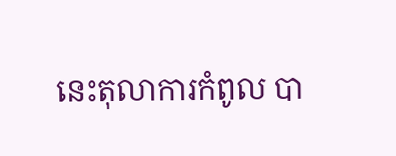នេះតុលាការកំពូល បា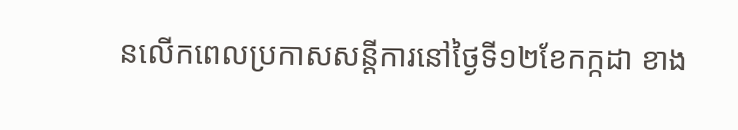នលើកពេលប្រកាសសន្តីការនៅថ្ងៃទី១២ខែកក្កដា ខាង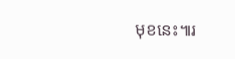មុខនេះ៕រ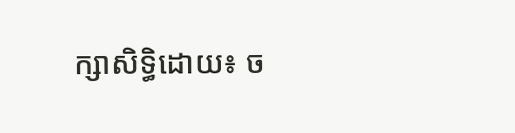ក្សាសិទ្ធិដោយ៖ ច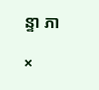ន្ទា ភា

×